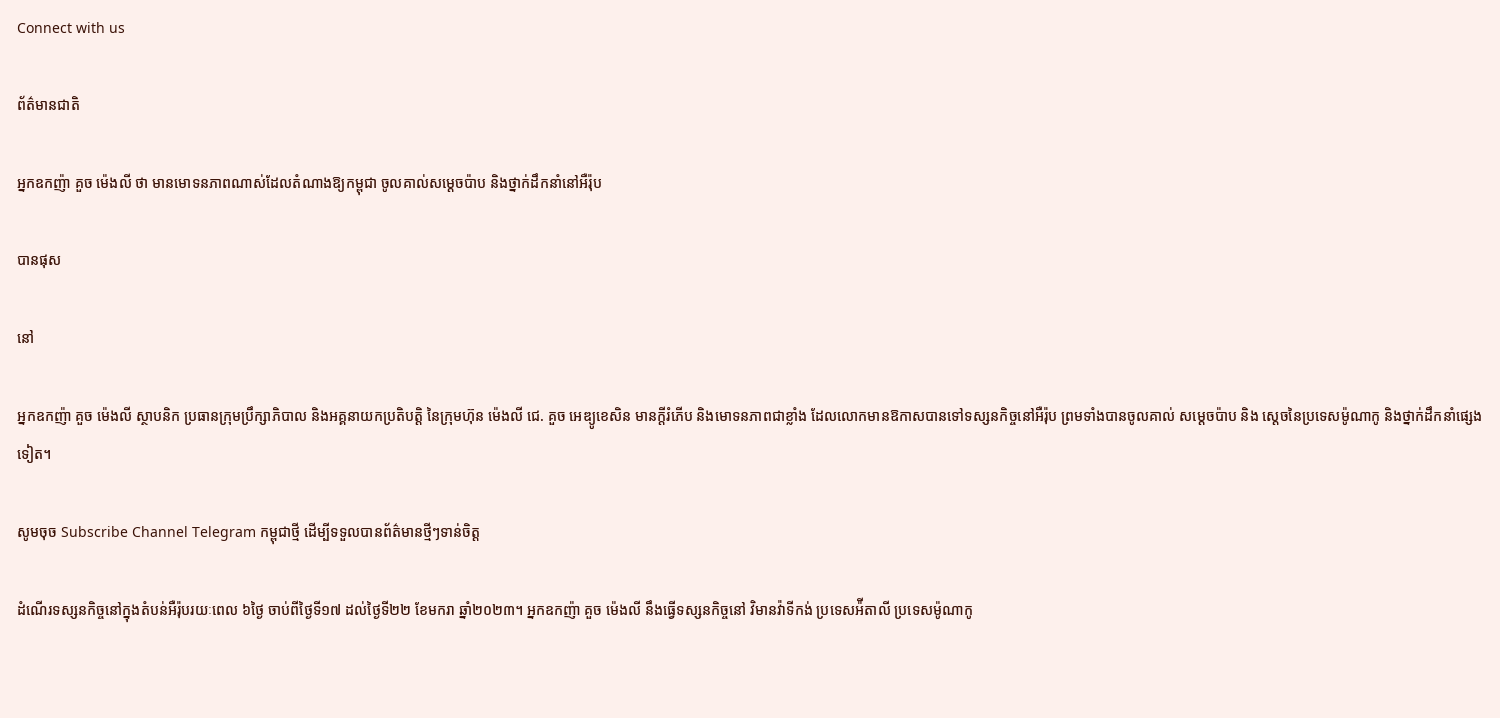Connect with us

ព័ត៌មានជាតិ

អ្នកឧកញ៉ា គួច ម៉េងលី ថា មានមោទនភាពណាស់ដែលតំណាងឱ្យកម្ពុជា ចូលគាល់សម្តេចប៉ាប និងថ្នាក់ដឹកនាំនៅអឺរ៉ុប

បានផុស

នៅ

អ្នកឧកញ៉ា គួច ម៉េងលី ស្ថាបនិក ប្រធានក្រុមប្រឹក្សាភិបាល និងអគ្គនាយកប្រតិបត្តិ នៃក្រុមហ៊ុន ម៉េងលី ជេ. គួច អេឌ្យូខេសិន មានក្តីរំភើប និងមោទនភាពជាខ្លាំង ដែលលោកមានឱកាសបានទៅទស្សនកិច្ចនៅអឺរ៉ុប ព្រមទាំងបានចូលគាល់ សម្តេចប៉ាប និង ស្តេចនៃប្រទេសម៉ូណាកូ និងថ្នាក់ដឹកនាំផ្សេងទៀត។

សូមចុច Subscribe Channel Telegram កម្ពុជាថ្មី ដើម្បីទទួលបានព័ត៌មានថ្មីៗទាន់ចិត្ត

ដំណើរទស្សនកិច្ចនៅក្នុងតំបន់អឺរ៉ុបរយៈពេល ៦ថ្ងៃ ចាប់ពីថ្ងៃទី១៧ ដល់ថ្ងៃទី២២ ខែមករា ឆ្នាំ២០២៣។ អ្នកឧកញ៉ា គួច ម៉េងលី នឹងធ្វើទស្សនកិច្ចនៅ វិមានវ៉ាទីកង់ ប្រទេសអ៉ីតាលី ប្រទេសម៉ូណាកូ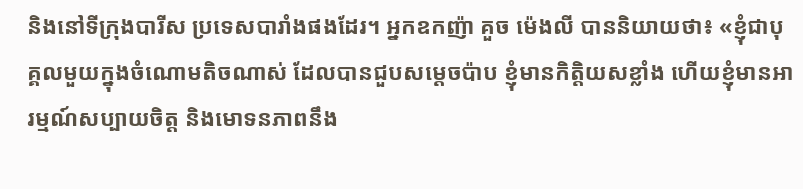និងនៅទីក្រុងបារីស ប្រទេសបារាំងផងដែរ។ អ្នកឧកញ៉ា គួច ម៉េងលី បាននិយាយថា៖ «ខ្ញុំជាបុគ្គលមួយក្នុងចំណោមតិចណាស់ ដែលបានជួបសម្តេចប៉ាប ខ្ញុំមានកិត្តិយសខ្លាំង ហើយខ្ញុំមានអារម្មណ៍សប្បាយចិត្ត និងមោទនភាពនឹង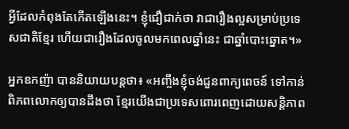អ្វីដែលកំពុងតែកើតឡើងនេះ។ ខ្ញុំជឿជាក់ថា វាជារឿងល្អសម្រាប់ប្រទេសជាតិខ្មែរ ហើយជារឿងដែលចូលមកពេលឆ្នាំនេះ ជាឆ្នាំបោះឆ្នោត។»

អ្នកឧកញ៉ា បាននិយាយបន្តថា៖ «អញ្ចឹងខ្ញុំចង់ជួនពាក្យពេចន៍ ទៅកាន់ពិភពលោកឲ្យបានដឹងថា ខ្មែរយើងជាប្រទេសពោរពេញដោយសន្តិភាព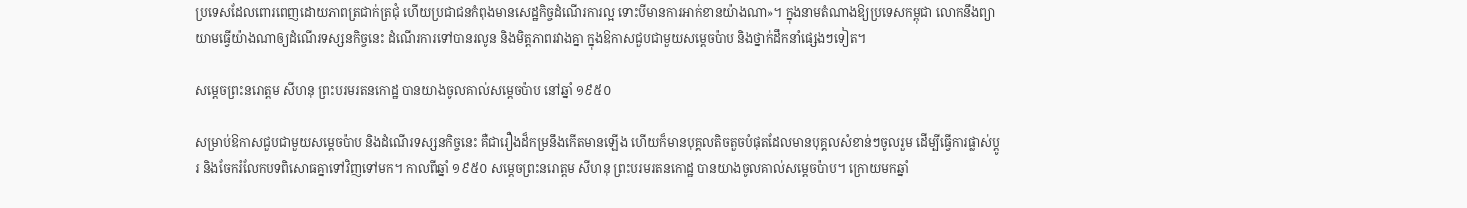ប្រទេសដែលពោរពេញដោយភាពត្រជាក់ត្រជុំ ហើយប្រជាជនកំពុងមានសេដ្ឋកិច្ចដំណើរការល្អ ទោះបីមានការអាក់ខានយ៉ាងណា»។ ក្នុងនាមតំណាងឱ្យប្រទេសកម្ពុជា លោកនឹងព្យាយាមធ្វើយ៉ាងណាឲ្យដំណើរទស្សនកិច្ចនេះ ដំណើរការទៅបានរលូន និងមិត្តភាពរវាងគ្នា ក្នុងឱកាសជួបជាមួយសម្តេចប៉ាប និងថ្នាក់ដឹកនាំផ្សេងៗទៀត។

សម្តេចព្រះនរោត្តម សីហនុ ព្រះបរមរតនកោដ្ឋ បានយាងចូលគាល់សម្តេចប៉ាប នៅឆ្នាំ ១៩៥០

សម្រាប់ឱកាសជួបជាមួយសម្តេចប៉ាប និងដំណើរទស្សនកិច្ចនេះ គឺជារឿងដ៏កម្រនឹងកើតមានឡើង ហើយក៏មានបុគ្គលតិចតួចបំផុតដែលមានបុគ្គលសំខាន់ៗចូលរួម ដើម្បីធ្វើការផ្លាស់ប្តូរ និងចែករំលែកបទពិសោធគ្នាទៅវិញទៅមក។ កាលពីឆ្នាំ ១៩៥០ សម្តេចព្រះនរោត្តម សីហនុ ព្រះបរមរតនកោដ្ឋ បានយាងចូលគាល់សម្តេចប៉ាប។ ក្រោយមកឆ្នាំ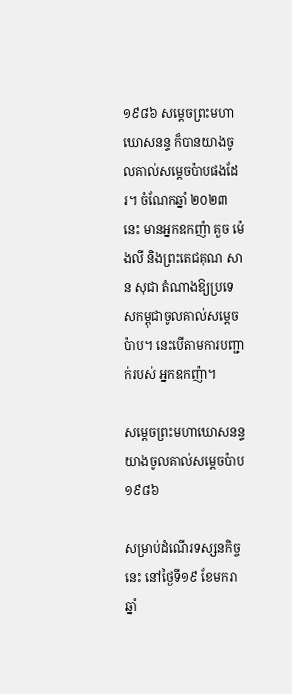១៩៨៦ សម្តេចព្រះមហាឃោសនន្ទ ក៏បានយាងចូលគាល់សម្តេចប៉ាបផងដែរ។ ចំណែកឆ្នាំ ២០២៣នេះ មានអ្នកឧកញ៉ា គួច ម៉េងលី និងព្រះតេជគុណ សាន សុជា តំណាងឱ្យប្រទេសកម្ពុជាចូលគាល់សម្តេចប៉ាប។ នេះបើតាមការបញ្ជាក់របស់ អ្នកឧកញ៉ា។

សម្តេចព្រះមហាឃោសនន្ទ យាងចូលគាល់សម្តេចប៉ាប ១៩៨៦

សម្រាប់ដំណើរទស្សនកិច្ចនេះ នៅថ្ងៃទី១៩ ខែមករា ឆ្នាំ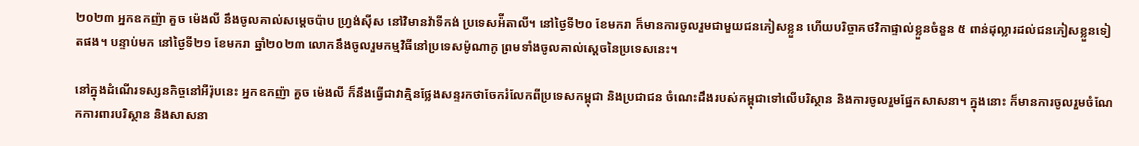២០២៣ អ្នកឧកញ៉ា គួច ម៉េងលី នឹងចូលគាល់សម្តេចប៉ាប ហ្រ្វង់ស៊ីស នៅវិមានវ៉ាទីកង់ ប្រទេសអ៉ីតាលី។ នៅថ្ងៃទី២០ ខែមករា ក៏មានការចូលរួមជាមួយជនភៀសខ្លួន ហើយបរិច្ចាគថវិកាផ្ទាល់ខ្លួនចំនួន ៥ ពាន់ដុល្លារដល់ជនភៀសខ្លួនទៀតផង។ បន្ទាប់មក នៅថ្ងៃទី២១ ខែមករា ឆ្នាំ២០២៣ លោកនឹងចូលរួមកម្មវិធីនៅប្រទេសម៉ូណាកូ ព្រមទាំងចូលគាល់ស្តេចនៃប្រទេសនេះ។

នៅក្នុងដំណើរទស្សនកិច្ចនៅអឺរ៉ុបនេះ អ្នកឧកញ៉ា គួច ម៉េងលី ក៏នឹងធ្វើជាវាគ្មិនថ្លែងសន្ទរកថាចែករំលែកពីប្រទេសកម្ពុជា និងប្រជាជន ចំណេះដឹងរបស់កម្ពុជាទៅលើបរិស្ថាន និងការចូលរួមផ្នែកសាសនា។ ក្នុងនោះ ក៏មានការចូលរួមចំណែកការពារបរិស្ថាន និងសាសនា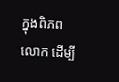ក្នុងពិភពលោក ដើម្បី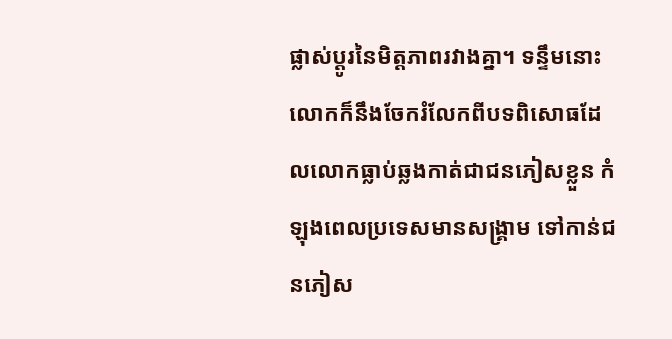ផ្លាស់ប្តូរនៃមិត្តភាពរវាងគ្នា។ ទន្ទឹមនោះ លោកក៏នឹងចែករំលែកពីបទពិសោធដែលលោកធ្លាប់ឆ្លងកាត់ជាជនភៀសខ្លួន កំឡុងពេលប្រទេសមានសង្គ្រាម ទៅកាន់ជនភៀស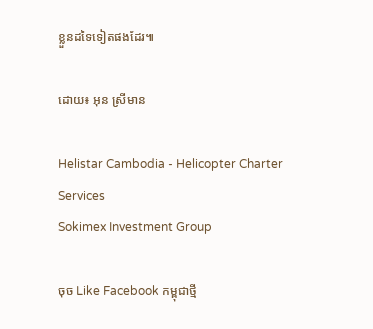ខ្លួនដទៃទៀតផងដែរ៕

ដោយ៖ អុន ស្រីមាន

Helistar Cambodia - Helicopter Charter Services
Sokimex Investment Group

ចុច Like Facebook កម្ពុជាថ្មី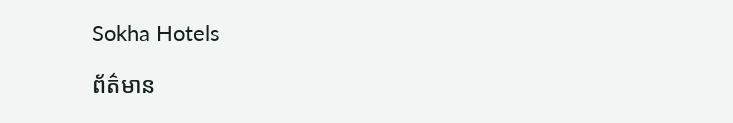Sokha Hotels

ព័ត៌មាន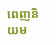ពេញនិយម